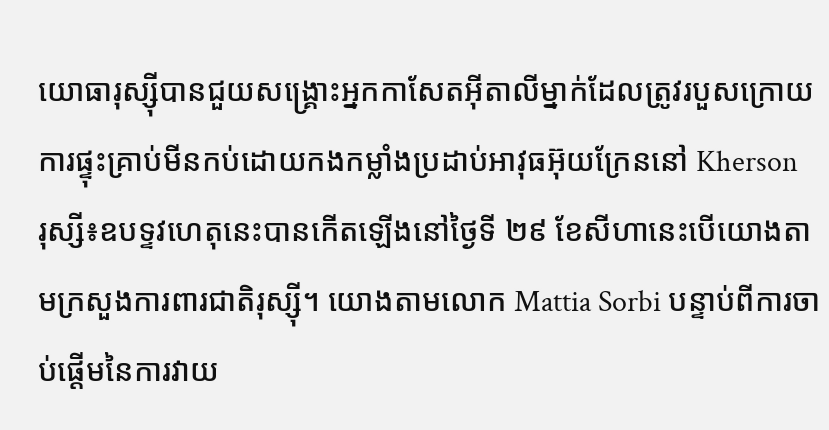យោធារុស្ស៊ីបានជួយសង្គ្រោះអ្នកកាសែតអ៊ីតាលីម្នាក់ដែលត្រូវរបួសក្រោយការផ្ទុះគ្រាប់មីនកប់ដោយកងកម្លាំងប្រដាប់អាវុធអ៊ុយក្រែននៅ Kherson
រុស្សី៖ឧបទ្ទវហេតុនេះបានកើតឡើងនៅថ្ងៃទី ២៩ ខែសីហានេះបើយោងតាមក្រសួងការពារជាតិរុស្ស៊ី។ យោងតាមលោក Mattia Sorbi បន្ទាប់ពីការចាប់ផ្តើមនៃការវាយ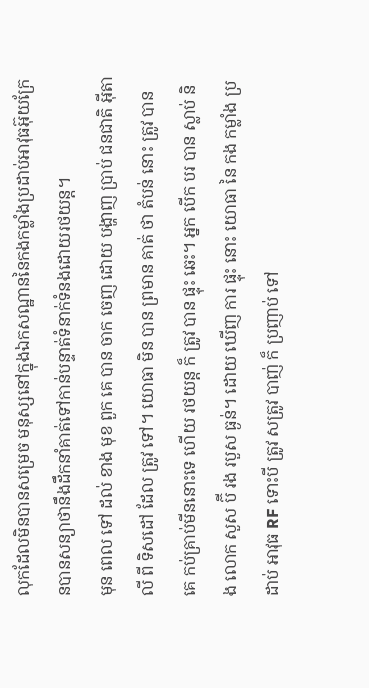លុកដែលមិនបានសម្រេច មនុស្សនៅក្នុងឯកសណ្ឋាននៃកងកម្លាំងប្រដាប់អាវុធអ៊ុយក្រែនបានសន្យាថានឹងដឹកនាំគាត់ទៅកាន់បន្ទាត់ទំនាក់ទំនងដោយរថយន្ត។
មុន ពេល ទៅ ដល់ ខាង មុខ ពួក គេ បាន ចាក ចេញ ដោយ បង្ហាញ ប្រាប់ ជនជាតិ អ៊ីតាលី ពី ទិសដៅ ដែល ត្រូវ ទៅ។ យោធា មិន បាន ព្រមាន គាត់ ថា តំបន់ នោះ ត្រូវ បាន គេ កប់គ្រាប់មីននោះទេ ហើយ រថយន្ត ក៏ ត្រូវ បាន ផ្ទុះ ឆេះ។ អ្នក បើក បរ បាន ស្លាប់ និង លោក សួស ប៊ី រង របួស ធ្ងន់។ ដោយ ឃើញ ការ ផ្ទុះ នោះ យោធា នៃ កង កម្លាំង ប្រដាប់ អាវុធ RF ទោះបី ត្រូវ សត្រូវ បាញ់ ក៏ ប្រញាប់ ទៅ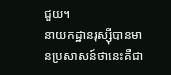ជួយ។
នាយកដ្ឋានរុស្ស៊ីបានមានប្រសាសន៍ថានេះគឺជា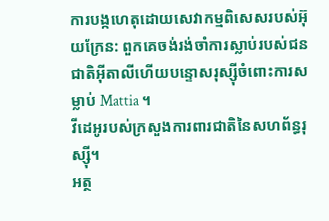ការបង្កហេតុដោយសេវាកម្មពិសេសរបស់អ៊ុយក្រែន: ពួកគេចង់រង់ចាំការស្លាប់របស់ជនជាតិអ៊ីតាលីហើយបន្ទោសរុស្ស៊ីចំពោះការសម្លាប់ Mattia ។
វីដេអូរបស់ក្រសួងការពារជាតិនៃសហព័ន្ធរុស្ស៊ី។
អត្ថ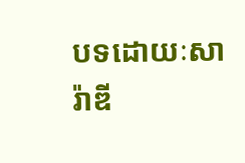បទដោយៈសារ៉ាឌី